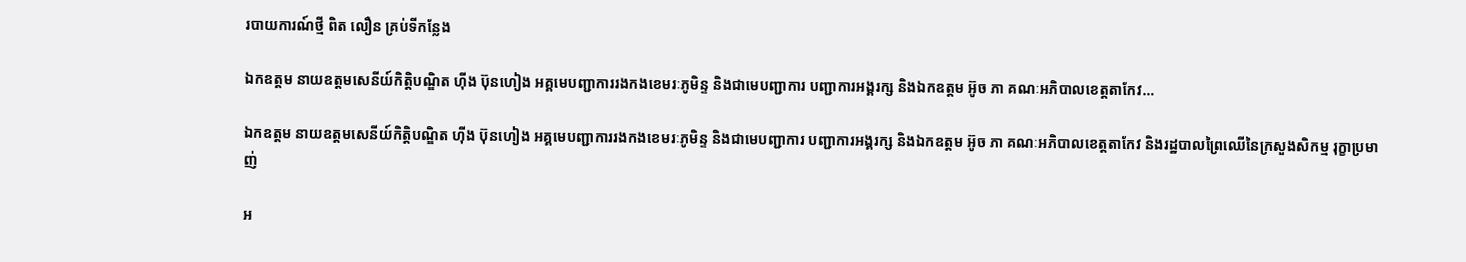របាយការណ៍ថ្មី ពិត លឿន គ្រប់ទីកន្លែង

ឯកឧត្តម នាយឧត្តមសេនីយ៍កិតិ្តបណ្ឌិត ហុីង ប៊ុនហៀង អគ្គមេបញ្ជាការរងកងខេមរៈភូមិន្ទ និងជាមេបញ្ជាការ បញ្ជាការអង្គរក្ស និងឯកឧត្តម អ៊ូច ភា គណៈអភិបាលខេត្តតាកែវ…

ឯកឧត្តម នាយឧត្តមសេនីយ៍កិតិ្តបណ្ឌិត ហុីង ប៊ុនហៀង អគ្គមេបញ្ជាការរងកងខេមរៈភូមិន្ទ និងជាមេបញ្ជាការ បញ្ជាការអង្គរក្ស និងឯកឧត្តម អ៊ូច ភា គណៈអភិបាលខេត្តតាកែវ និងរដ្ឋបាលព្រៃឈើនៃក្រសួងសិកម្ម រុក្ខាប្រមាញ់

អ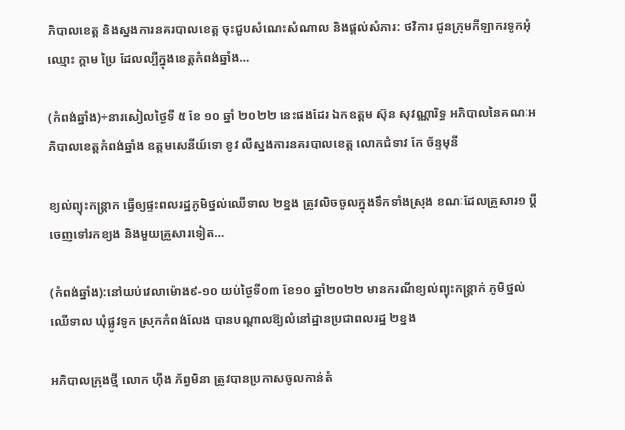ភិបាលខេត្ត និងស្នងការនគរបាលខេត្ត ចុះជួបសំណេះសំណាល និងផ្តល់សំភារ: ថវិការ ជូនក្រុមកីឡាករទូកអុំ ឈ្មោះ ក្តាម ប្រៃ ដែលល្បីក្នុងខេត្តកំពង់ឆ្នាំង…

(កំពង់ឆ្នាំង)÷នារសៀលថ្ងៃទី ៥ ខែ ១០ ឆ្នាំ ២០២២ នេះផងដែរ ឯកឧត្តម ស៊ុន សុវណ្ណារិទ្ធ អភិបាលនៃគណៈអភិបាលខេត្តកំពង់ឆ្នាំង ឧត្តមសេនីយ៍ទោ ខូវ លីស្នងការនគរបាលខេត្ត លោកជំទាវ កែ ច័ន្ទមុនី

ខ្យល់ព្យុះកន្ត្រាក ធ្វើឲ្យផ្ទះពលរដ្ឋភូមិថ្នល់ឈើទាល ២ខ្នង ត្រូវលិចចូលក្នុងទឹកទាំងស្រុង ខណៈដែលគ្រួសារ១ ប្តីចេញទៅរកខ្យង និងមួយគ្រួសារទៀត…

(កំពង់ឆ្នាំង):នៅយប់វេលាម៉ោង៩-១០ យប់ថ្ងៃទី០៣ ខែ១០ ឆ្នាំ២០២២ មានករណីខ្យល់ព្យុះកន្ត្រាក់ ភូមិថ្នល់ឈើទាល ឃុំផ្លូវទូក ស្រុកកំពង់លែង បានបណ្ដាលឱ្យលំនៅដ្ឋានប្រជាពលរដ្ឋ ២ខ្នង

អភិបាលក្រុងថ្មី លោក ហ៊ីង ភ័ព្វមិនា ត្រូវបានប្រកាសចូលកាន់តំ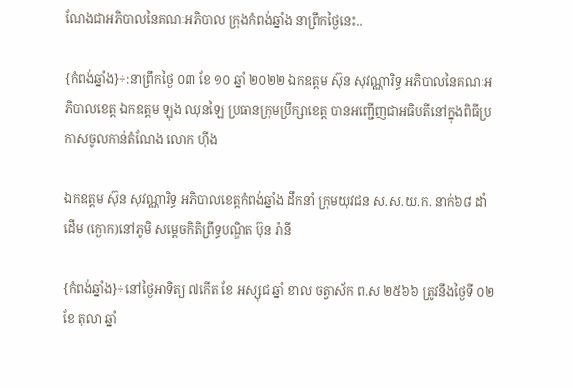ណែងជាអភិបាលនៃគណៈអភិបាល ក្រុងកំពង់ឆ្នាំង នាព្រឹកថ្ងៃនេះ..

{កំពង់ឆ្នាំង}÷:នាព្រឹកថ្ងៃ ០៣ ខែ ១០ ឆ្នាំ ២០២២ ឯកឧត្តម ស៊ុន សុវណ្ណារិទ្ធ អភិបាលនៃគណៈអភិបាលខេត្ត ឯកឧត្តម ឡុង ឈុនឡៃ ប្រធានក្រុមប្រឹក្សាខេត្ត បានអញ្ជើញជាអធិបតីនៅក្នុងពិធីប្រកាសចូលកាន់តំណែង លោក ហ៊ីង

ឯកឧត្តម ស៊ុន សុវណ្ណារិទ្ធ អភិបាលខេត្តកំពង់ឆ្នាំង ដឹកនាំ ក្រុមយុវជន ស.ស.យ.ក. នាក់៦៨ ដាំដើម (ក្ងោក)នៅភូមិ សម្ដេចកិតិព្រឹទ្ធបណ្ឌិត ប៊ុន រ៉ានី

{កំពង់ឆ្នាំង}÷នៅថ្ងៃអាទិត្យ ៧កើត ខែ អស្សុជ ឆ្នាំ ខាល ចត្វាស័ក ព.ស ២៥៦៦ ត្រូវនឹងថ្ងៃទី ០២ ខែ តុលា ឆ្នាំ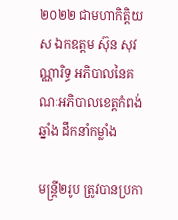២០២២ ជាមហាកិត្តិយស ឯកឧត្តម ស៊ុន សុវណ្ណារិទ្ធ អភិបាលនៃគណៈអភិបាលខេត្តកំពង់ឆ្នាំង ដឹកនាំកម្លាំង

មន្ត្រី២រូប ត្រូវបានប្រកា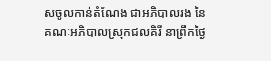សចូលកាន់តំណែង ជាអភិបាលរង នៃគណៈអភិបាលស្រុកជលគិរី នាព្រឹកថ្ងៃ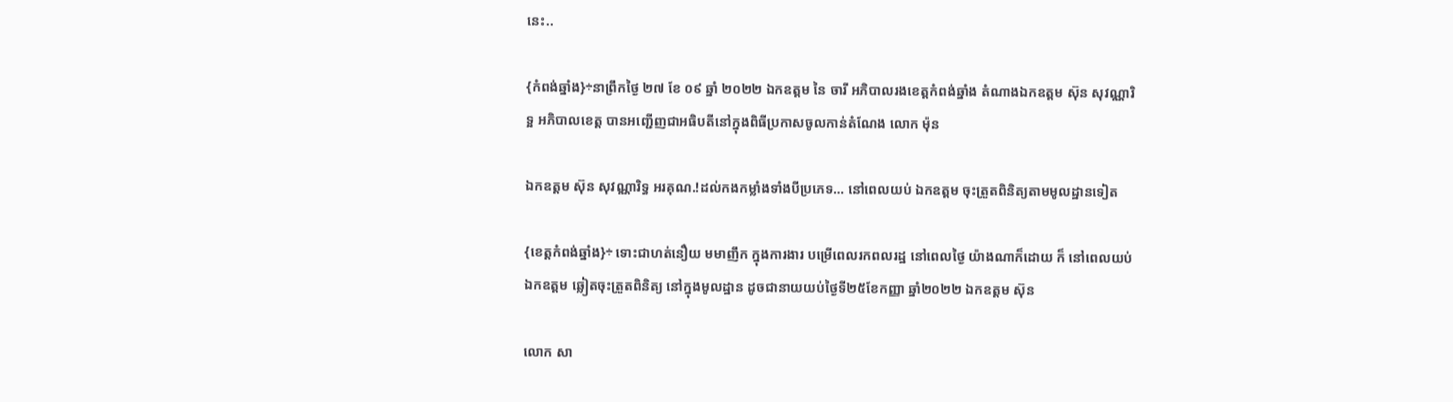នេះ..

{កំពង់ឆ្នាំង}÷នាព្រឹកថ្ងៃ ២៧ ខែ ០៩ ឆ្នាំ ២០២២ ឯកឧត្តម នៃ ចារី អភិបាលរងខេត្តកំពង់ឆ្នាំង តំណាងឯកឧត្តម ស៊ុន សុវណ្ណារិទ្អ អភិបាលខេត្ត បានអញ្ជើញជាអធិបតីនៅក្នុងពិធីប្រកាសចូលកាន់តំណែង លោក ម៉ុន

ឯកឧត្តម ស៊ុន សុវណ្ណារិទ្ធ អរគុណ.!ដល់កងកម្លាំងទាំងបីប្រភេទ… នៅពេលយប់ ឯកឧត្តម ចុះត្រួតពិនិត្យតាមមូលដ្ឋានទៀត

{ខេត្តកំពង់ឆ្នាំង}÷ ទោះជាហត់នឿយ មមាញឹក ក្នុងការងារ បម្រើពេលរកពលរដ្ឋ នៅពេលថ្ងៃ យ៉ាងណាក៏ដោយ ក៏ នៅពេលយប់ ឯកឧត្តម ឆ្លៀតចុះត្រួតពិនិត្យ នៅក្នុងមូលដ្ឋាន ដូចជានាយយប់ថ្ងៃទី២៥ខែកញ្ញា ឆ្នាំ២០២២ ឯកឧត្តម ស៊ុន

លោក សា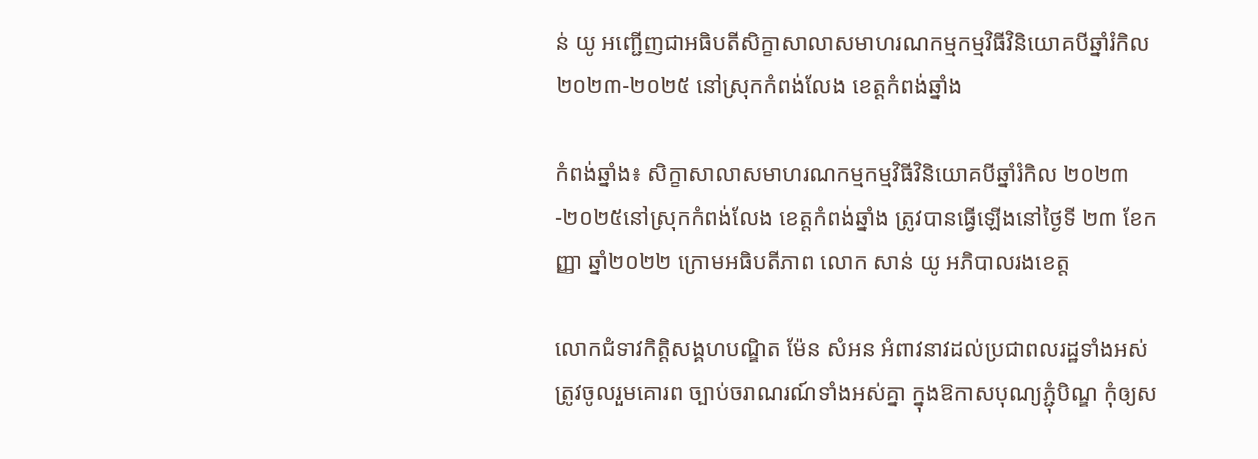ន់ យូ អញ្ជើញជាអធិបតីសិក្ខាសាលាសមាហរណកម្មកម្មវិធីវិនិយោគបីឆ្នាំរំកិល ២០២៣-២០២៥ នៅស្រុកកំពង់លែង ខេត្តកំពង់ឆ្នាំង

កំពង់ឆ្នាំង៖ សិក្ខាសាលាសមាហរណកម្មកម្មវិធីវិនិយោគបីឆ្នាំរំកិល ២០២៣-២០២៥នៅស្រុកកំពង់លែង ខេត្តកំពង់ឆ្នាំង ត្រូវបានធ្វើឡើងនៅថ្ងៃទី ២៣ ខែកញ្ញា ឆ្នាំ២០២២ ក្រោមអធិបតីភាព លោក សាន់ យូ អភិបាលរងខេត្ត

លោកជំទាវកិត្តិសង្គហបណ្ឌិត ម៉ែន សំអន អំពាវនាវដល់ប្រជាពលរដ្ឋទាំងអស់ត្រូវចូលរួមគោរព ច្បាប់ចរាណរណ៍ទាំងអស់គ្នា ក្នុងឱកាសបុណ្យភ្ជុំបិណ្ឌ កុំឲ្យស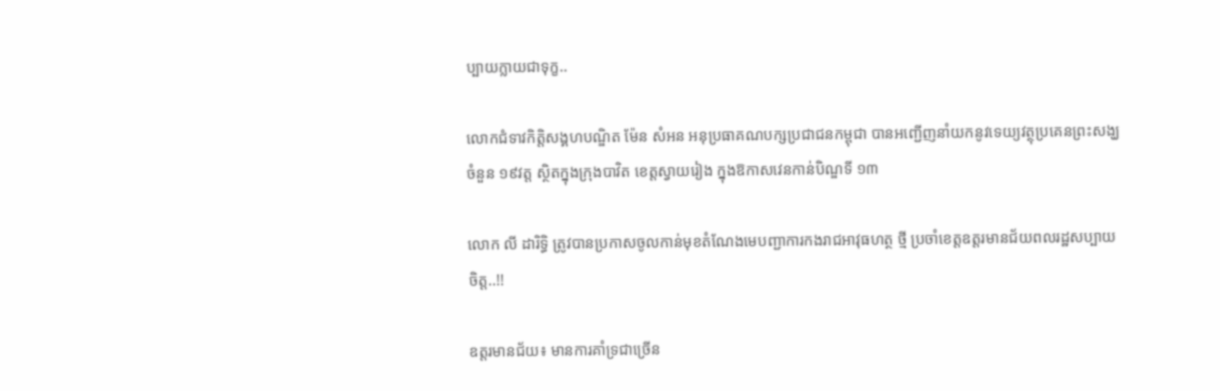ប្បាយក្លាយជាទុក្ខ..

លោកជំទាវកិត្តិសង្គហបណ្ឌិត ម៉ែន សំអន អនុប្រធាគណបក្សប្រជាជនកម្ពុជា បានអញ្ជើញនាំយកនូវទេយ្យវត្ថុប្រគេនព្រះសង្ឃចំនួន ១៩វត្ត ស្ថិតក្នុងក្រុងបាវិត ខេត្តស្វាយរៀង ក្នុងឱកាសវេនកាន់បិណ្ឌទី ១៣

លោក លី ដារិទ្ធិ ត្រូវបានប្រកាសចូលកាន់មុខតំណែងមេបញ្ជាការកងរាជអាវុធហត្ថ ថ្មី ប្រចាំខេត្តឧត្តរមានជ័យពលរដ្ឋសប្បាយចិត្ត..!!

ឧត្តរមានជ័យ៖ មានការគាំទ្រជាច្រើន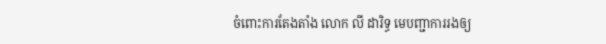ចំពោះការតែងតាំង លោក លី ដារិទ្ធ មេបញ្ជាការរងឲ្យ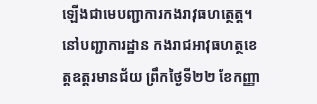ឡើងជាមេបញ្ជាការកងរាវុធហត្ថេត្ត។ នៅបញ្ជាការដ្ឋាន កងរាជអាវុធហត្ថខេត្តឧត្តរមានជ័យ ព្រឹកថ្ងៃទី២២ ខែកញ្ញា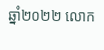ឆ្នាំ២០២២ លោក